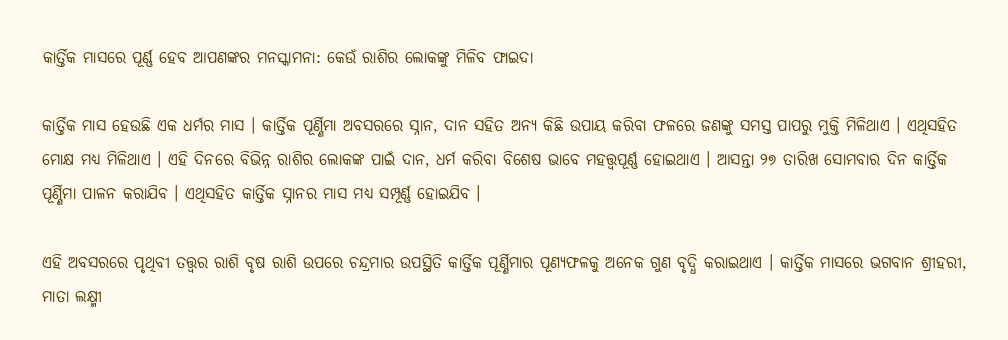କାର୍ତ୍ତିକ ମାସରେ ପୂର୍ଣ୍ଣ ହେବ ଆପଣଙ୍କର ମନସ୍କାମନା: କେଉଁ ରାଶିର ଲୋକଙ୍କୁ ମିଳିବ ଫାଇଦା

କାର୍ତ୍ତିକ ମାସ ହେଉଛି ଏକ ଧର୍ମର ମାସ । କାର୍ତ୍ତିକ ପୂର୍ଣ୍ଣିମା ଅବସରରେ ସ୍ନାନ, ଦାନ ସହିତ ଅନ୍ୟ କିଛି ଉପାୟ କରିବା ଫଳରେ ଜଣଙ୍କୁ ସମସ୍ତ ପାପରୁ ମୁକ୍ତି ମିଳିଥାଏ । ଏଥିସହିତ ମୋକ୍ଷ ମଧ୍ୟ ମିଳିଥାଏ । ଏହି ଦିନରେ ବିଭିନ୍ନ ରାଶିର ଲୋକଙ୍କ ପାଇଁ ଦାନ, ଧର୍ମ କରିବା ବିଶେଷ ଭାବେ ମହତ୍ତ୍ୱପୂର୍ଣ୍ଣ ହୋଇଥାଏ । ଆସନ୍ତା ୨୭ ତାରିଖ ସୋମବାର ଦିନ କାର୍ତ୍ତିକ ପୂର୍ଣ୍ଣିମା ପାଳନ କରାଯିବ । ଏଥିସହିତ କାର୍ତ୍ତିକ ସ୍ନାନର ମାସ ମଧ୍ୟ ସମ୍ପୂର୍ଣ୍ଣ ହୋଇଯିବ ।

ଏହି ଅବସରରେ ପୃଥିବୀ ତତ୍ତ୍ୱର ରାଶି ବୃଷ ରାଶି ଉପରେ ଚନ୍ଦ୍ରମାର ଉପସ୍ଥିତି କାର୍ତ୍ତିକ ପୂର୍ଣ୍ଣିମାର ପୂଣ୍ୟଫଳକୁ ଅନେକ ଗୁଣ ବୃଦ୍ଧି କରାଇଥାଏ । କାର୍ତ୍ତିକ ମାସରେ ଭଗବାନ ଶ୍ରୀହରୀ, ମାତା ଲକ୍ଷ୍ମୀ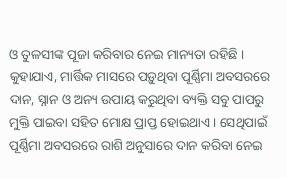ଓ ତୁଳସୀଙ୍କ ପୂଜା କରିବାର ନେଇ ମାନ୍ୟତା ରହିଛି । କୁହାଯାଏ, ମାର୍ତ୍ତିକ ମାସରେ ପଡ଼ୁଥିବା ପୂର୍ଣ୍ଣିମା ଅବସରରେ ଦାନ, ସ୍ନାନ ଓ ଅନ୍ୟ ଉପାୟ କରୁଥିବା ବ୍ୟକ୍ତି ସବୁ ପାପରୁ ମୁକ୍ତି ପାଇବା ସହିତ ମୋକ୍ଷ ପ୍ରାପ୍ତ ହୋଇଥାଏ । ସେଥିପାଇଁ ପୂର୍ଣ୍ଣିମା ଅବସରରେ ରାଶି ଅନୁସାରେ ଦାନ କରିବା ନେଇ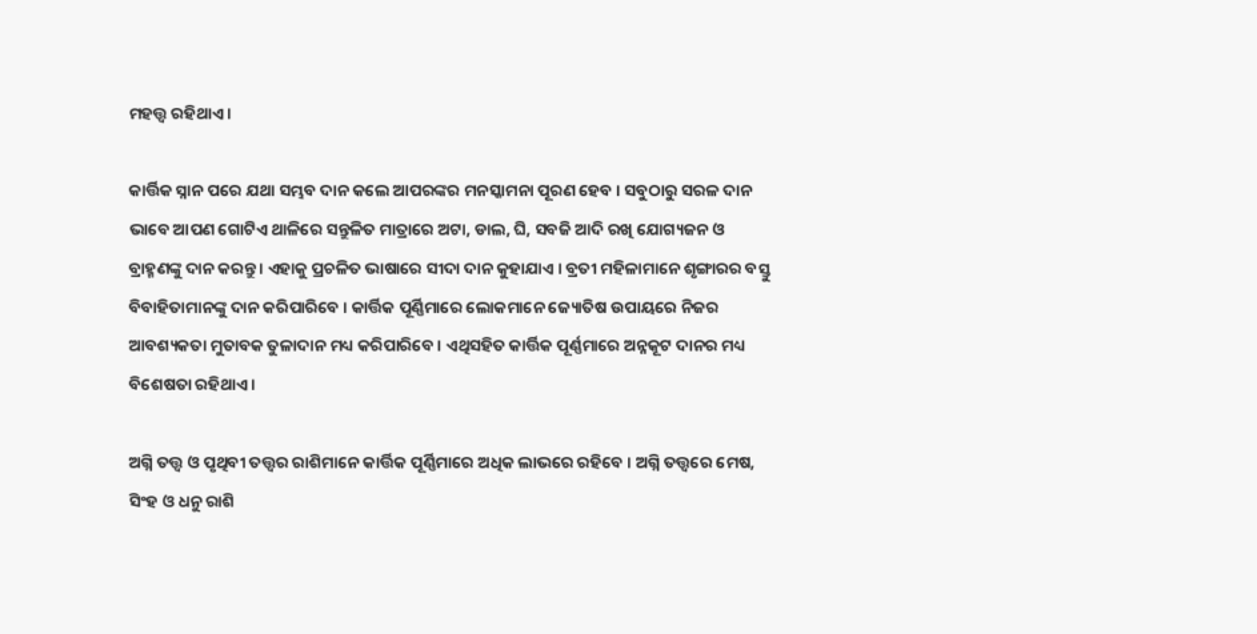ମହତ୍ତ୍ୱ ରହିଥାଏ ।

କାର୍ତ୍ତିକ ସ୍ନାନ ପରେ ଯଥା ସମ୍ଭବ ଦାନ କଲେ ଆପରଙ୍କର ମନସ୍କାମନା ପୂରଣ ହେବ । ସବୁଠାରୁ ସରଳ ଦାନ ଭାବେ ଆପଣ ଗୋଟିଏ ଥାଳିରେ ସନ୍ତୁଳିତ ମାତ୍ରାରେ ଅଟା, ଡାଲ, ଘି, ସବଜି ଆଦି ରଖି ଯୋଗ୍ୟଜନ ଓ ବ୍ରାହ୍ମଣଙ୍କୁ ଦାନ କରନ୍ତୁ । ଏହାକୁ ପ୍ରଚଳିତ ଭାଷାରେ ସୀଦା ଦାନ କୁହାଯାଏ । ବ୍ରତୀ ମହିଳାମାନେ ଶୃଙ୍ଗାରର ବସ୍ତୁ ବିବାହିତାମାନଙ୍କୁ ଦାନ କରିପାରିବେ । କାର୍ତ୍ତିକ ପୂର୍ଣ୍ଣିମାରେ ଲୋକମାନେ ଜ୍ୟୋତିଷ ଉପାୟରେ ନିଜର ଆବଶ୍ୟକତା ମୁତାବକ ତୁଳାଦାନ ମଧ୍ୟ କରିପାରିବେ । ଏଥିସହିତ କାର୍ତ୍ତିକ ପୂର୍ଣ୍ଣମାରେ ଅନ୍ନକୂଟ ଦାନର ମଧ୍ୟ ବିଶେଷତା ରହିଥାଏ ।

ଅଗ୍ନି ତତ୍ତ୍ୱ ଓ ପୃଥିବୀ ତତ୍ତ୍ୱର ରାଶିମାନେ କାର୍ତ୍ତିକ ପୂର୍ଣ୍ଣିମାରେ ଅଧିକ ଲାଭରେ ରହିବେ । ଅଗ୍ନି ତତ୍ତ୍ୱରେ ମେଷ, ସିଂହ ଓ ଧନୁ ରାଶି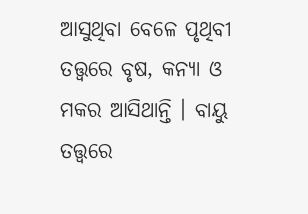ଆସୁଥିବା ବେଳେ ପୃଥିବୀ ତତ୍ତ୍ୱରେ ବୃଷ, କନ୍ୟା ଓ ମକର ଆସିଥାନ୍ତି । ବାୟୁ ତତ୍ତ୍ୱରେ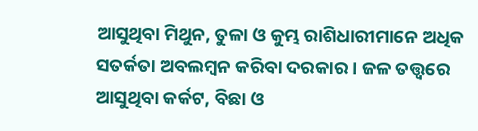ଆସୁଥିବା ମିଥୁନ, ତୁଳା ଓ କୁମ୍ଭ ରାଶିଧାରୀମାନେ ଅଧିକ ସତର୍କତା ଅବଲମ୍ବନ କରିବା ଦରକାର । ଜଳ ତତ୍ତ୍ୱରେ ଆସୁଥିବା କର୍କଟ, ବିଛା ଓ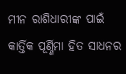ମୀନ ରାଶିଧାରୀଙ୍କ ପାଇଁ କାର୍ତ୍ତିକ ପୂର୍ଣ୍ଣିମା ହିତ ସାଧନର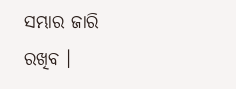ସମ୍ଭାର ଜାରି ରଖିବ ।